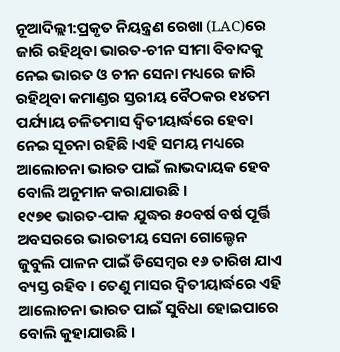ନୂଆଦିଲ୍ଲୀ:ପ୍ରକୃତ ନିୟନ୍ତ୍ରଣ ରେଖା (LAC)ରେ ଜାରି ରହିଥିବା ଭାରତ-ଚୀନ ସୀମା ବିବାଦକୁ ନେଇ ଭାରତ ଓ ଚୀନ ସେନା ମଧ୍ୟରେ ଜାରି ରହିଥିବା କମାଣ୍ଡର ସ୍ତରୀୟ ବୈଠକର ୧୪ତମ ପର୍ଯ୍ୟାୟ ଚଳିତମାସ ଦ୍ୱିତୀୟାର୍ଦ୍ଧରେ ହେବା ନେଇ ସୂଚନା ରହିଛି ।ଏହି ସମୟ ମଧ୍ୟରେ ଆଲୋଚନା ଭାରତ ପାଇଁ ଲାଭଦାୟକ ହେବ ବୋଲି ଅନୁମାନ କରାଯାଉଛି ।
୧୯୭୧ ଭାରତ-ପାକ ଯୁଦ୍ଧର ୫୦ବର୍ଷ ବର୍ଷ ପୂର୍ତ୍ତି ଅବସରରେ ଭାରତୀୟ ସେନା ଗୋଲ୍ଡେନ ଜୁବୁଲି ପାଳନ ପାଇଁ ଡିସେମ୍ବର ୧୬ ତାରିଖ ଯାଏ ବ୍ୟସ୍ତ ରହିବ । ତେଣୁ ମାସର ଦ୍ୱିତୀୟାର୍ଦ୍ଧରେ ଏହି ଆଲୋଚନା ଭାରତ ପାଇଁ ସୁବିଧା ହୋଇପାରେ ବୋଲି କୁହାଯାଉଛି ।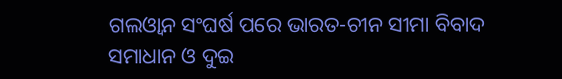ଗଲଓ୍ବାନ ସଂଘର୍ଷ ପରେ ଭାରତ-ଚୀନ ସୀମା ବିବାଦ ସମାଧାନ ଓ ଦୁଇ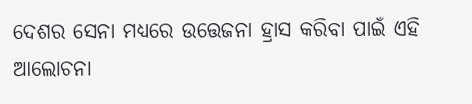ଦେଶର ସେନା ମଧ୍ୟରେ ଉତ୍ତେଜନା ହ୍ରାସ କରିବା ପାଇଁ ଏହି ଆଲୋଚନା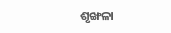ଶୃଙ୍ଖଳା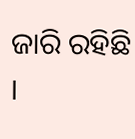ଜାରି ରହିଛି ।